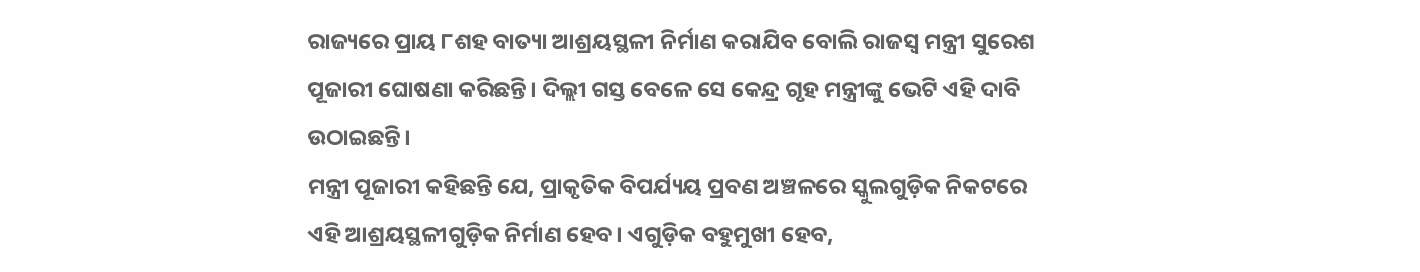ରାଜ୍ୟରେ ପ୍ରାୟ ୮ଶହ ବାତ୍ୟା ଆଶ୍ରୟସ୍ଥଳୀ ନିର୍ମାଣ କରାଯିବ ବୋଲି ରାଜସ୍ବ ମନ୍ତ୍ରୀ ସୁରେଶ ପୂଜାରୀ ଘୋଷଣା କରିଛନ୍ତି। ଦିଲ୍ଲୀ ଗସ୍ତ ବେଳେ ସେ କେନ୍ଦ୍ର ଗୃହ ମନ୍ତ୍ରୀଙ୍କୁ ଭେଟି ଏହି ଦାବି ଉଠାଇଛନ୍ତି।
ମନ୍ତ୍ରୀ ପୂଜାରୀ କହିଛନ୍ତି ଯେ, ପ୍ରାକୃତିକ ବିପର୍ଯ୍ୟୟ ପ୍ରବଣ ଅଞ୍ଚଳରେ ସ୍କୁଲଗୁଡ଼ିକ ନିକଟରେ ଏହି ଆଶ୍ରୟସ୍ଥଳୀଗୁଡ଼ିକ ନିର୍ମାଣ ହେବ। ଏଗୁଡ଼ିକ ବହୁମୁଖୀ ହେବ,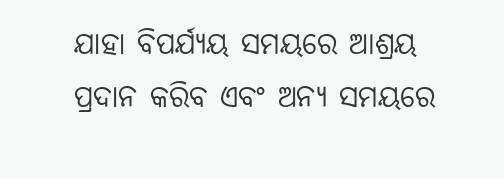ଯାହା ବିପର୍ଯ୍ୟୟ ସମୟରେ ଆଶ୍ରୟ ପ୍ରଦାନ କରିବ ଏବଂ ଅନ୍ୟ ସମୟରେ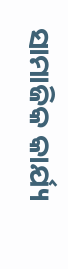ସାମାଜିକ କାର୍ଯ୍ୟ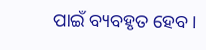ପାଇଁ ବ୍ୟବହୃତ ହେବ।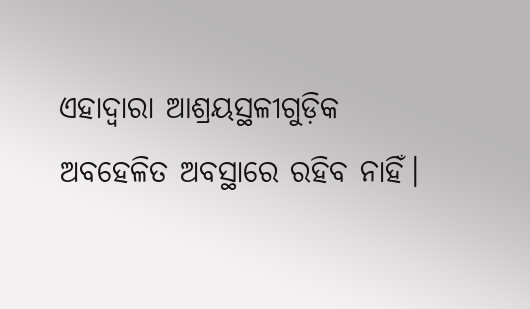ଏହାଦ୍ବାରା ଆଶ୍ରୟସ୍ଥଳୀଗୁଡ଼ିକ ଅବହେଳିତ ଅବସ୍ଥାରେ ରହିବ ନାହିଁ।